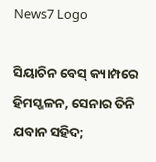News7 Logo

ସିୟାଚିନ ବେସ୍ କ୍ୟାମ୍ପରେ ହିମସ୍ଖଳନ, ସେନାର ତିନି ଯବାନ ସହିଦ;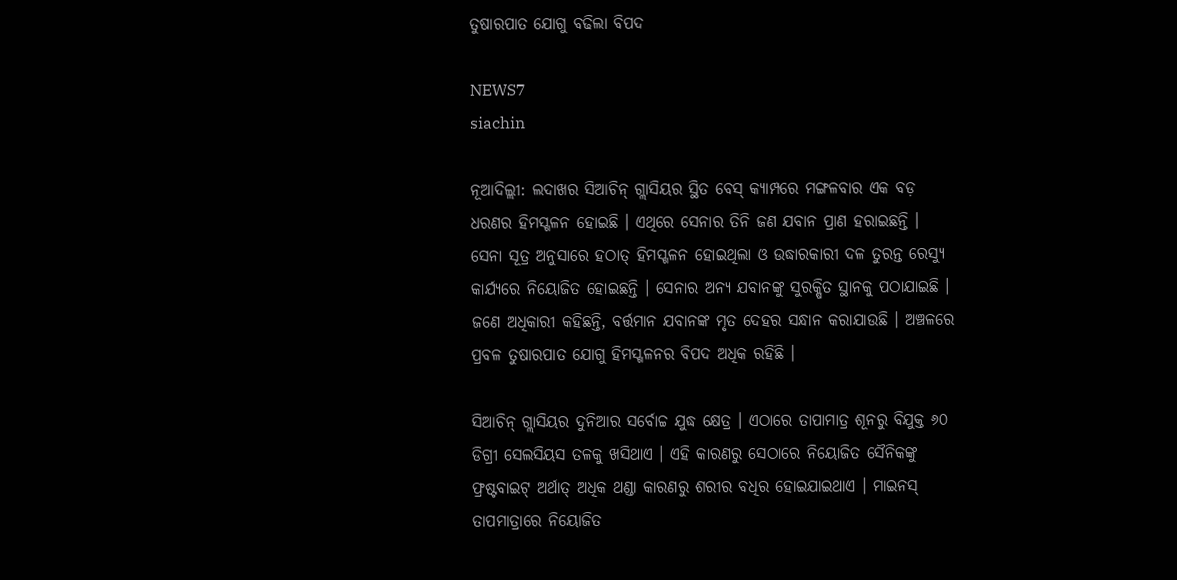ତୁଷାରପାତ ଯୋଗୁ ବଢିଲା ବିପଦ

NEWS7
siachin

ନୂଆଦିଲ୍ଲୀ: ଲଦାଖର ସିଆଚିନ୍ ଗ୍ଲାସିୟର ସ୍ଥିତ ବେସ୍ କ୍ୟାମ୍ପରେ ମଙ୍ଗଳବାର ଏକ ବଡ଼ ଧରଣର ହିମସ୍ଖଳନ ହୋଇଛି । ଏଥିରେ ସେନାର ତିନି ଜଣ ଯବାନ ପ୍ରାଣ ହରାଇଛନ୍ତି । ସେନା ସୂତ୍ର ଅନୁସାରେ ହଠାତ୍ ହିମସ୍ଖଳନ ହୋଇଥିଲା ଓ ଉଦ୍ଧାରକାରୀ ଦଳ ତୁରନ୍ତ ରେସ୍ୟୁ କାର୍ଯ୍ୟରେ ନିୟୋଜିତ ହୋଇଛନ୍ତି । ସେନାର ଅନ୍ୟ ଯବାନଙ୍କୁ ସୁରକ୍ଷିତ ସ୍ଥାନକୁ ପଠାଯାଇଛି । ଜଣେ ଅଧିକାରୀ କହିଛନ୍ତି, ବର୍ତ୍ତମାନ ଯବାନଙ୍କ ମୃତ ଦେହର ସନ୍ଧାନ କରାଯାଉଛି । ଅଞ୍ଚଳରେ ପ୍ରବଳ ତୁଷାରପାତ ଯୋଗୁ ହିମସ୍ଖଳନର ବିପଦ ଅଧିକ ରହିଛି ।

ସିଆଚିନ୍ ଗ୍ଲାସିୟର ଦୁନିଆର ସର୍ବୋଚ୍ଚ ଯୁଦ୍ଧ କ୍ଷେତ୍ର । ଏଠାରେ ତାପାମାତ୍ର ଶୂନରୁ ବିଯୁକ୍ତ ୬୦ ଡିଗ୍ରୀ ସେଲସିୟସ ତଳକୁ ଖସିଥାଏ । ଏହି କାରଣରୁ ସେଠାରେ ନିୟୋଜିତ ସୈନିକଙ୍କୁ ଫ୍ରଷ୍ଟବାଇଟ୍ ଅର୍ଥାତ୍ ଅଧିକ ଥଣ୍ଡା କାରଣରୁ ଶରୀର ବଧିର ହୋଇଯାଇଥାଏ । ମାଇନସ୍ ତାପମାତ୍ରାରେ ନିୟୋଜିତ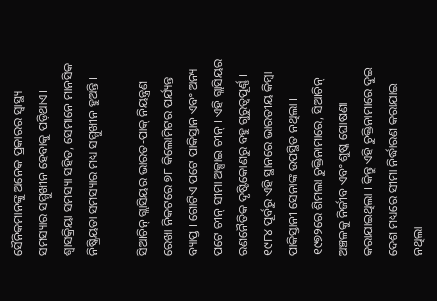ସୈନିକମାନଙ୍କୁ ଅନେକ ପ୍ରକାରର ସ୍ୱାସ୍ଥ୍ୟ ସମସ୍ୟାର ସମ୍ମୁଖୀନ ହେବାକୁ ପଡ଼ିଥାଏ। ଶ୍ୱାସକ୍ରିୟା ସମସ୍ୟା ସହିତ, ସେମାନେ ମାନସିକ ନିଷ୍କ୍ରିୟତା ସମସ୍ୟାର ମଧ୍ୟ ସମ୍ମୁଖୀନ ହୁଅନ୍ତି ।

ସିଆଚିନ୍ ଗ୍ଲାସିୟର ଭାରତ-ପାକ୍ ନିୟନ୍ତ୍ରଣ ରେଖା ନିକଟରେ ୭୮ କିଲୋମିଟର ପର୍ଯ୍ୟନ୍ତ ବ୍ୟାପ୍ତ । ଗୋଟିଏ ପଟେ ପାକିସ୍ତାନ ଏବଂ ଅନ୍ୟ ପଟେ ଚୀନ୍ ସୀମା ଅକ୍ସାଇ ଚୀନ୍ । ଏହି ଗ୍ଲାସିୟର ରଣନୈତିକ ଦୃଷ୍ଟିକୋଣରୁ ବହୁ ଗୁରୁତ୍ୱପୂର୍ଣ୍ଣ । ୧୯୮୪ ପୂର୍ବରୁ ଏହି ସ୍ଥାନରେ ଭାରତୀୟ କିମ୍ବା ପାକିସ୍ତାନୀ ସେନାଙ୍କ ଉପସ୍ଥିତ ନଥିଲା । ୧୯୭୨ରେ ଶିମଲା ଚୁକ୍ତିନାମାରେ, ସିଆଚିନ୍ ଅଞ୍ଚଳକୁ ନିର୍ଜୀବ ଏବଂ ଶୁଷ୍କ ଘୋଷଣା କରାଯାଇଥିଲା । କିନ୍ତୁ ଏହି ଚୁକ୍ତିନାମାରେ ଦୁଇ ଦେଶ ମଧ୍ୟରେ ସୀମା ନିର୍ଦ୍ଧାରଣ କରାଯାଇ ନଥିଲା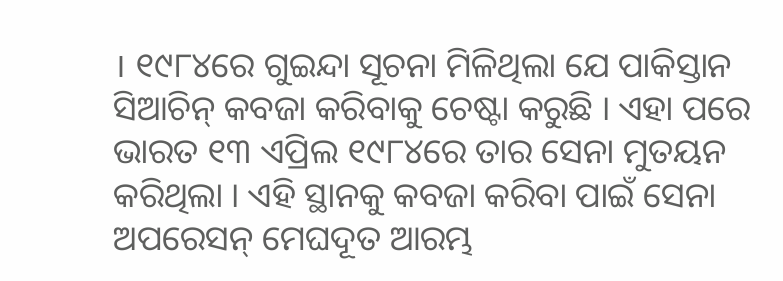। ୧୯୮୪ରେ ଗୁଇନ୍ଦା ସୂଚନା ମିଳିଥିଲା ଯେ ପାକିସ୍ତାନ ସିଆଚିନ୍ କବଜା କରିବାକୁ ଚେଷ୍ଟା କରୁଛି । ଏହା ପରେ ଭାରତ ୧୩ ଏପ୍ରିଲ ୧୯୮୪ରେ ତାର ସେନା ମୁତୟନ କରିଥିଲା । ଏହି ସ୍ଥାନକୁ କବଜା କରିବା ପାଇଁ ସେନା ଅପରେସନ୍ ମେଘଦୂତ ଆରମ୍ଭ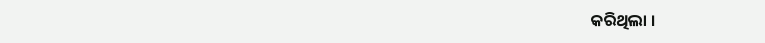କରିଥିଲା ।